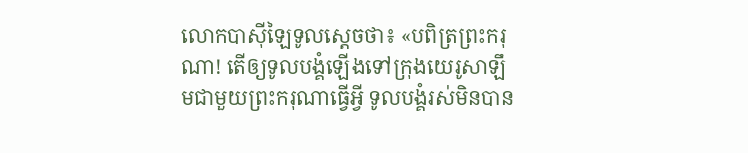លោកបាស៊ីឡៃទូលស្ដេចថា៖ «បពិត្រព្រះករុណា! តើឲ្យទូលបង្គំឡើងទៅក្រុងយេរូសាឡឹមជាមួយព្រះករុណាធ្វើអ្វី ទូលបង្គំរស់មិនបាន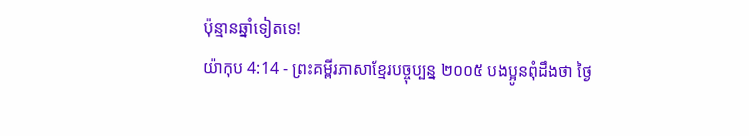ប៉ុន្មានឆ្នាំទៀតទេ!
យ៉ាកុប 4:14 - ព្រះគម្ពីរភាសាខ្មែរបច្ចុប្បន្ន ២០០៥ បងប្អូនពុំដឹងថា ថ្ងៃ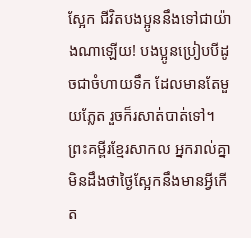ស្អែក ជីវិតបងប្អូននឹងទៅជាយ៉ាងណាឡើយ! បងប្អូនប្រៀបបីដូចជាចំហាយទឹក ដែលមានតែមួយភ្លែត រួចក៏រសាត់បាត់ទៅ។ ព្រះគម្ពីរខ្មែរសាកល អ្នករាល់គ្នាមិនដឹងថាថ្ងៃស្អែកនឹងមានអ្វីកើត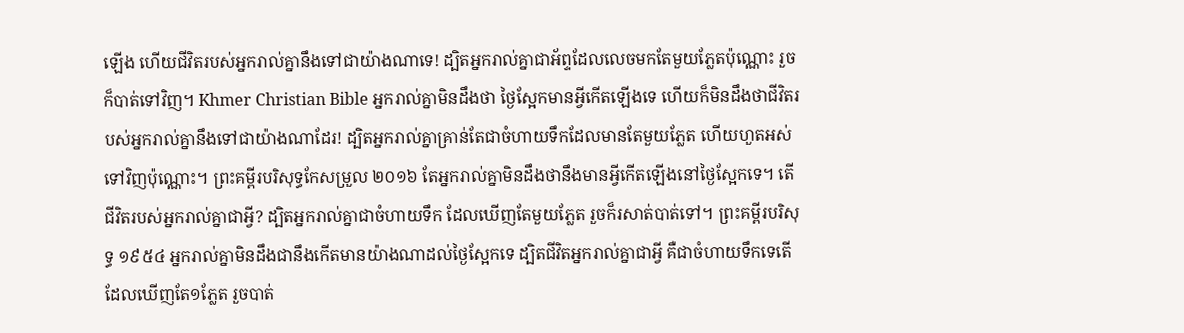ឡើង ហើយជីវិតរបស់អ្នករាល់គ្នានឹងទៅជាយ៉ាងណាទេ! ដ្បិតអ្នករាល់គ្នាជាអ័ព្ទដែលលេចមកតែមួយភ្លែតប៉ុណ្ណោះ រួចក៏បាត់ទៅវិញ។ Khmer Christian Bible អ្នករាល់គ្នាមិនដឹងថា ថ្ងៃស្អែកមានអ្វីកើតឡើងទេ ហើយក៏មិនដឹងថាជីវិតរបស់អ្នករាល់គ្នានឹងទៅជាយ៉ាងណាដែរ! ដ្បិតអ្នករាល់គ្នាគ្រាន់តែជាចំហាយទឹកដែលមានតែមួយភ្លែត ហើយហួតអស់ទៅវិញប៉ុណ្ណោះ។ ព្រះគម្ពីរបរិសុទ្ធកែសម្រួល ២០១៦ តែអ្នករាល់គ្នាមិនដឹងថានឹងមានអ្វីកើតឡើងនៅថ្ងៃស្អែកទេ។ តើជីវិតរបស់អ្នករាល់គ្នាជាអ្វី? ដ្បិតអ្នករាល់គ្នាជាចំហាយទឹក ដែលឃើញតែមួយភ្លែត រួចក៏រសាត់បាត់ទៅ។ ព្រះគម្ពីរបរិសុទ្ធ ១៩៥៤ អ្នករាល់គ្នាមិនដឹងជានឹងកើតមានយ៉ាងណាដល់ថ្ងៃស្អែកទេ ដ្បិតជីវិតអ្នករាល់គ្នាជាអ្វី គឺជាចំហាយទឹកទេតើ ដែលឃើញតែ១ភ្លែត រួចបាត់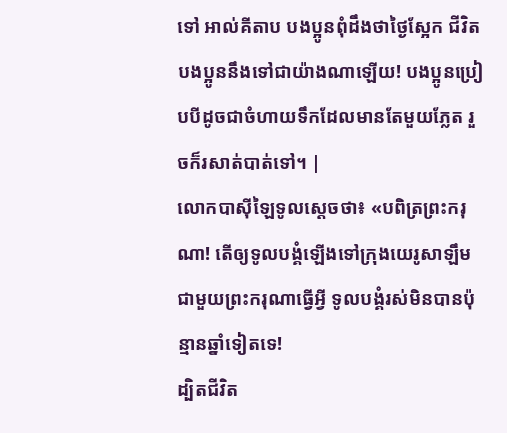ទៅ អាល់គីតាប បងប្អូនពុំដឹងថាថ្ងៃស្អែក ជីវិតបងប្អូននឹងទៅជាយ៉ាងណាឡើយ! បងប្អូនប្រៀបបីដូចជាចំហាយទឹកដែលមានតែមួយភ្លែត រួចក៏រសាត់បាត់ទៅ។ |
លោកបាស៊ីឡៃទូលស្ដេចថា៖ «បពិត្រព្រះករុណា! តើឲ្យទូលបង្គំឡើងទៅក្រុងយេរូសាឡឹមជាមួយព្រះករុណាធ្វើអ្វី ទូលបង្គំរស់មិនបានប៉ុន្មានឆ្នាំទៀតទេ!
ដ្បិតជីវិត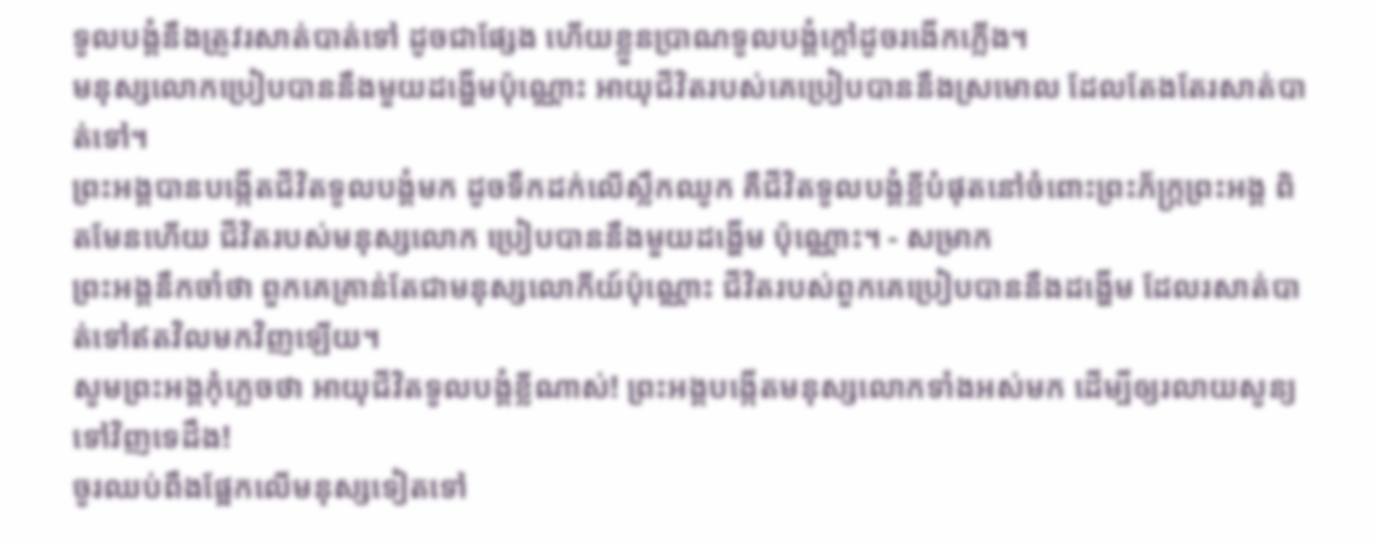ទូលបង្គំនឹងត្រូវរសាត់បាត់ទៅ ដូចជាផ្សែង ហើយខ្លួនប្រាណទូលបង្គំក្ដៅដូចរងើកភ្លើង។
មនុស្សលោកប្រៀបបាននឹងមួយដង្ហើមប៉ុណ្ណោះ អាយុជីវិតរបស់គេប្រៀបបាននឹងស្រមោល ដែលតែងតែរសាត់បាត់ទៅ។
ព្រះអង្គបានបង្កើតជីវិតទូលបង្គំមក ដូចទឹកដក់លើស្លឹកឈូក គឺជីវិតទូលបង្គំខ្លីបំផុតនៅចំពោះព្រះភ័ក្ត្រព្រះអង្គ ពិតមែនហើយ ជីវិតរបស់មនុស្សលោក ប្រៀបបាននឹងមួយដង្ហើម ប៉ុណ្ណោះ។ - សម្រាក
ព្រះអង្គនឹកចាំថា ពួកគេគ្រាន់តែជាមនុស្សលោកីយ៍ប៉ុណ្ណោះ ជីវិតរបស់ពួកគេប្រៀបបាននឹងដង្ហើម ដែលរសាត់បាត់ទៅឥតវិលមកវិញឡើយ។
សូមព្រះអង្គកុំភ្លេចថា អាយុជីវិតទូលបង្គំខ្លីណាស់! ព្រះអង្គបង្កើតមនុស្សលោកទាំងអស់មក ដើម្បីឲ្យរលាយសូន្យទៅវិញទេដឹង!
ចូរឈប់ពឹងផ្អែកលើមនុស្សទៀតទៅ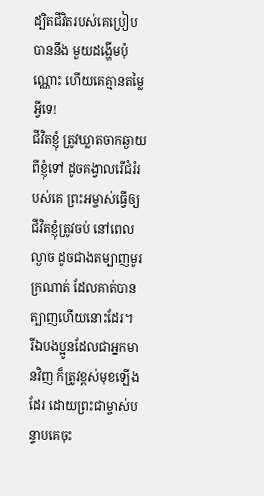ដ្បិតជីវិតរបស់គេប្រៀបបាននឹង មួយដង្ហើមប៉ុណ្ណោះ ហើយគេគ្មានតម្លៃអ្វីទេ!
ជីវិតខ្ញុំ ត្រូវឃ្លាតចាកឆ្ងាយពីខ្ញុំទៅ ដូចគង្វាលរើជំរំរបស់គេ ព្រះអម្ចាស់ធ្វើឲ្យជីវិតខ្ញុំត្រូវចប់ នៅពេលល្ងាច ដូចជាងតម្បាញមូរក្រណាត់ ដែលគាត់បានត្បាញហើយនោះដែរ។
រីឯបងប្អូនដែលជាអ្នកមានវិញ ក៏ត្រូវខ្ពស់មុខឡើងដែរ ដោយព្រះជាម្ចាស់បន្ទាបគេចុះ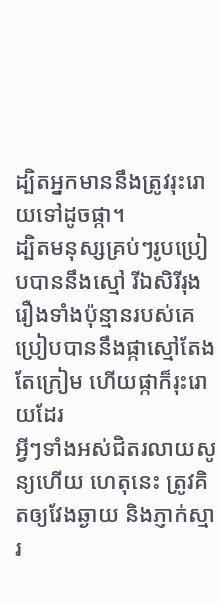ដ្បិតអ្នកមាននឹងត្រូវរុះរោយទៅដូចផ្កា។
ដ្បិតមនុស្សគ្រប់ៗរូបប្រៀបបាននឹងស្មៅ រីឯសិរីរុងរឿងទាំងប៉ុន្មានរបស់គេ ប្រៀបបាននឹងផ្កាស្មៅតែងតែក្រៀម ហើយផ្កាក៏រុះរោយដែរ
អ្វីៗទាំងអស់ជិតរលាយសូន្យហើយ ហេតុនេះ ត្រូវគិតឲ្យវែងឆ្ងាយ និងភ្ញាក់ស្មារ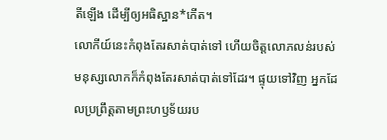តីឡើង ដើម្បីឲ្យអធិស្ឋាន*កើត។
លោកីយ៍នេះកំពុងតែរសាត់បាត់ទៅ ហើយចិត្តលោភលន់របស់មនុស្សលោកក៏កំពុងតែរសាត់បាត់ទៅដែរ។ ផ្ទុយទៅវិញ អ្នកដែលប្រព្រឹត្តតាមព្រះហឫទ័យរប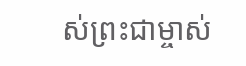ស់ព្រះជាម្ចាស់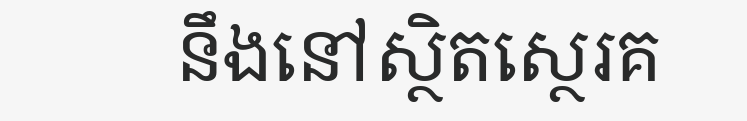នឹងនៅស្ថិតស្ថេរគ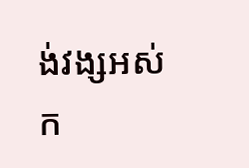ង់វង្សអស់ក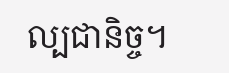ល្បជានិច្ច។